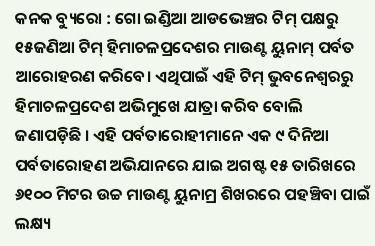କନକ ବ୍ୟୁରୋ : ଗୋ ଇଣ୍ଡିଆ ଆଡଭେଞ୍ଚର ଟିମ୍ ପକ୍ଷରୁ ୧୫ଜଣିଆ ଟିମ୍ ହିମାଚଳପ୍ରଦେଶର ମାଉଣ୍ଟ ୟୁନାମ୍ ପର୍ବତ ଆରୋହରଣ କରିବେ। ଏଥିପାଇଁ ଏହି ଟିମ୍ ଭୁବନେଶ୍ବରରୁ ହିମାଚଳପ୍ରଦେଶ ଅଭିମୁଖେ ଯାତ୍ରା କରିବ ବୋଲି ଜଣାପଡ଼ିଛି । ଏହି ପର୍ବତାରୋହୀମାନେ ଏକ ୯ ଦିନିଆ ପର୍ବତାରୋହଣ ଅଭିଯାନରେ ଯାଇ ଅଗଷ୍ଟ ୧୫ ତାରିଖରେ ୬୧୦୦ ମିଟର ଉଚ୍ଚ ମାଉଣ୍ଟ ୟୁନାମ୍ର ଶିଖରରେ ପହଞ୍ଚିବା ପାଇଁ ଲକ୍ଷ୍ୟ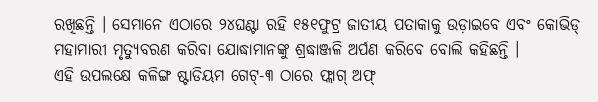ରଖିଛନ୍ତି । ସେମାନେ ଏଠାରେ ୨୪ଘଣ୍ଟା ରହି ୧୫୧ଫୁଟ୍ର ଜାତୀୟ ପତାକାକୁ ଉଡ଼ାଇବେ ଏବଂ କୋଭିଡ୍ ମହାମାରୀ ମୃତ୍ୟୁବରଣ କରିବା ଯୋଦ୍ଧାମାନଙ୍କୁ ଶ୍ରଦ୍ଧାଞ୍ଜଳି ଅର୍ପଣ କରିବେ ବୋଲି କହିଛନ୍ତି ।
ଏହି ଉପଲକ୍ଷେ କଳିଙ୍ଗ ଷ୍ଟାଡିୟମ ଗେଟ୍-୩ ଠାରେ ଫ୍ଲାଗ୍ ଅଫ୍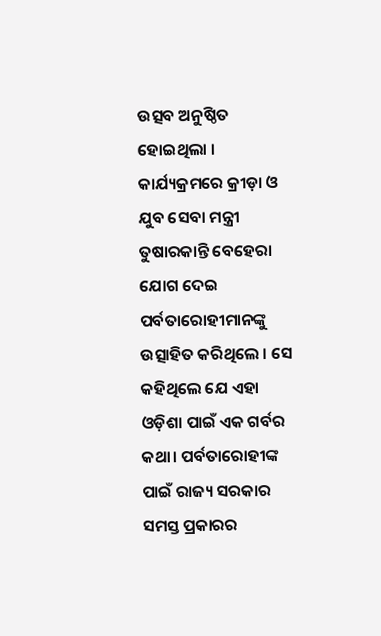ଉତ୍ସବ ଅନୁଷ୍ଠିତ ହୋଇଥିଲା । କାର୍ଯ୍ୟକ୍ରମରେ କ୍ରୀଡ଼ା ଓ ଯୁବ ସେବା ମନ୍ତ୍ରୀ ତୁଷାରକାନ୍ତି ବେହେରା ଯୋଗ ଦେଇ ପର୍ବତାରୋହୀମାନଙ୍କୁ ଉତ୍ସାହିତ କରିଥିଲେ । ସେ କହିଥିଲେ ଯେ ଏହା ଓଡ଼ିଶା ପାଇଁ ଏକ ଗର୍ବର କଥା। ପର୍ବତାରୋହୀଙ୍କ ପାଇଁ ରାଜ୍ୟ ସରକାର ସମସ୍ତ ପ୍ରକାରର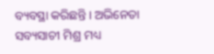ବ୍ୟବସ୍ଥା କରିଛନ୍ତି । ଅଭିନେତା ସବ୍ୟସାଚୀ ମିଶ୍ର ମଧ୍ୟ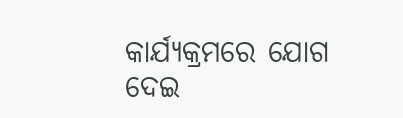କାର୍ଯ୍ୟକ୍ରମରେ ଯୋଗ ଦେଇ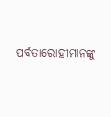ପର୍ବତାରୋହୀମାନଙ୍କୁ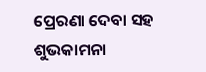ପ୍ରେରଣା ଦେବା ସହ ଶୁଭକାମନା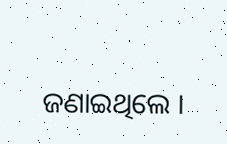ଜଣାଇଥିଲେ ।